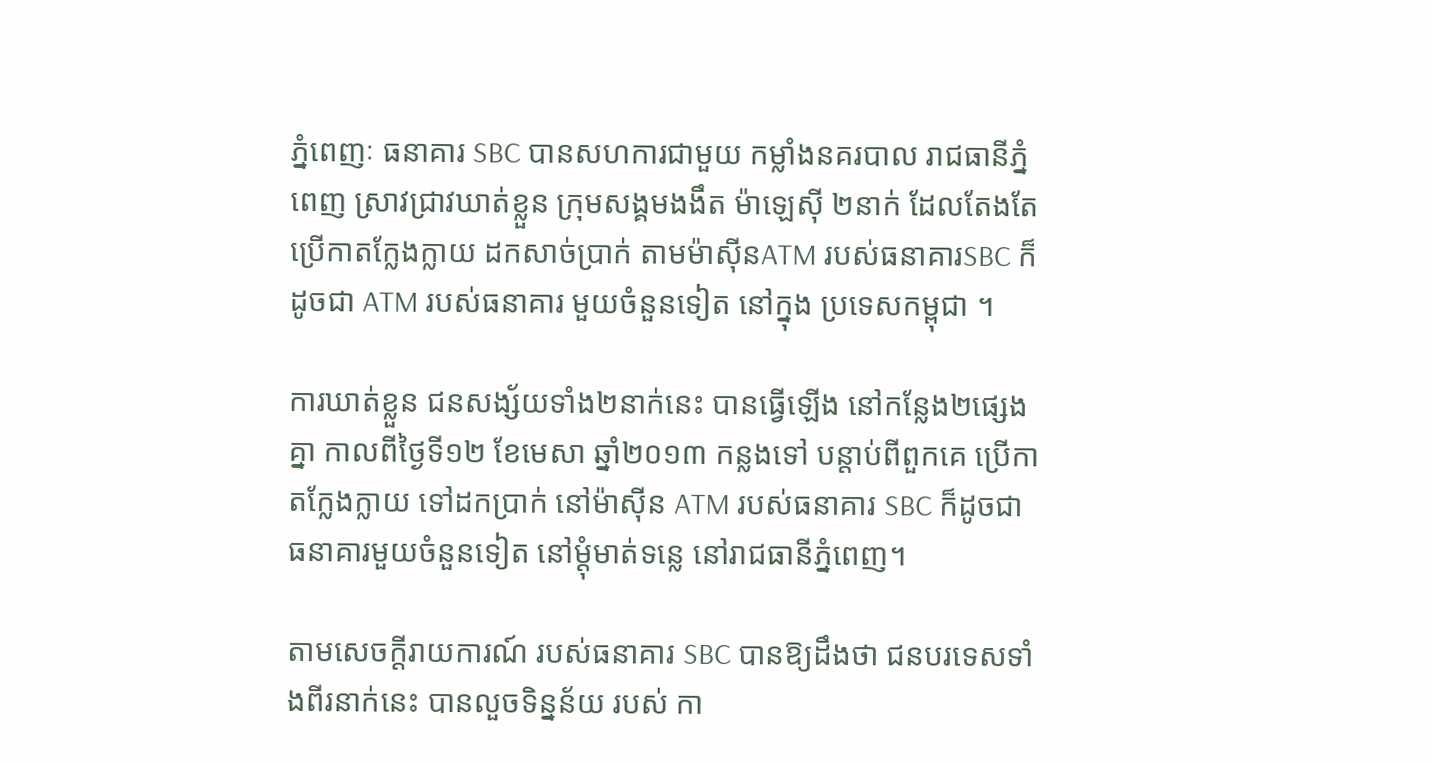ភ្នំពេញៈ ធនាគារ SBC បានសហការជាមួយ កម្លាំងនគរបាល រាជធានីភ្នំពេញ ស្រាវជ្រាវឃាត់ខ្លួន ក្រុមសង្គមងងឹត ម៉ាឡេស៊ី ២នាក់ ដែលតែងតែ ប្រើកាតក្លែងក្លាយ ដកសាច់ប្រាក់ តាមម៉ាស៊ីនATM របស់ធនាគារSBC ក៏ដូចជា ATM របស់ធនាគារ មួយចំនួនទៀត នៅក្នុង ប្រទេសកម្ពុជា ។

ការឃាត់ខ្លួន ជនសង្ស័យទាំង២នាក់នេះ បានធ្វើឡើង នៅកន្លែង២ផ្សេងគ្នា កាលពីថ្ងៃទី១២ ខែមេសា ឆ្នាំ២០១៣ កន្លងទៅ បន្តាប់ពីពួកគេ ប្រើកាតក្លែងក្លាយ ទៅដកប្រាក់ នៅម៉ាស៊ីន ATM របស់ធនាគារ SBC ក៏ដូចជា ធនាគារមួយចំនួនទៀត នៅម្តុំមាត់ទន្លេ នៅរាជធានីភ្នំពេញ។

តាមសេចក្តីរាយការណ៍ របស់ធនាគារ SBC បានឱ្យដឹងថា ជនបរទេសទាំងពីរនាក់នេះ បានលួចទិន្នន័យ របស់ កា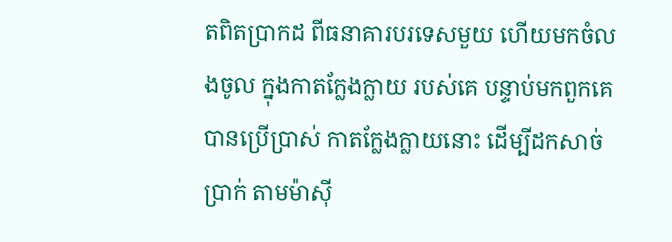តពិតប្រាកដ ពីធនាគារបរទេសមួយ ហើយមកចំលងចូល ក្នុងកាតក្លែងក្លាយ របស់គេ បន្ទាប់មកពួកគេ បានប្រើប្រាស់ កាតក្លែងក្លាយនោះ ដើម្បីដកសាច់ប្រាក់ តាមម៉ាស៊ី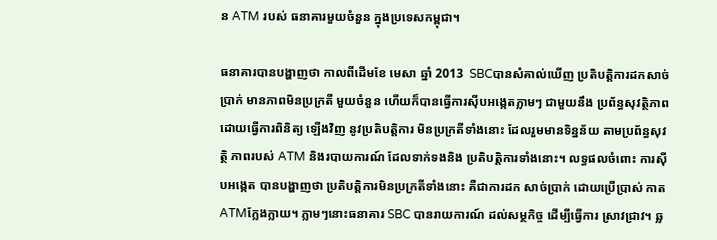ន ATM របស់ ធនាគារមួយចំនួន ក្នុងប្រទេសកម្ពុជា។

ធនាគារបានបង្ហាញថា កាលពីដើមខែ មេសា ឆ្នាំ 2013  SBCបានសំគាល់ឃើញ ប្រតិបត្តិការដកសាច់ប្រាក់ មានភាពមិនប្រក្រតី មួយចំនួន ហើយក៏បានធ្វើការស៊ីបអង្កេតភ្លាមៗ ជាមួយនឹង ប្រព័ន្ធសុវត្ថិភាព ដោយធ្វើការពិនិត្យ ឡើងវិញ នូវប្រតិបត្តិការ មិនប្រក្រតីទាំងនោះ ដែលរួមមានទិន្នន័យ តាមប្រព័ន្ធសុវតិ្ថ ភាពរបស់ ATM និងរបាយការណ៍ ដែលទាក់ទងនិង ប្រតិបតិ្តការទាំងនោះ។ លទ្ធផលចំពោះ ការស៊ីបអង្កេត បានបង្ហាញថា ប្រតិបតិ្តការមិនប្រក្រតីទាំងនោះ គឺជាការដក សាច់ប្រាក់ ដោយប្រើប្រាស់ កាតATMក្លែងក្លាយ។ ភ្លាមៗនោះធនាគារ SBC បានរាយការណ៍ ដល់សម្ថកិច្ច ដើម្បីធើ្វការ ស្រាវជ្រាវ។ ឆ្ល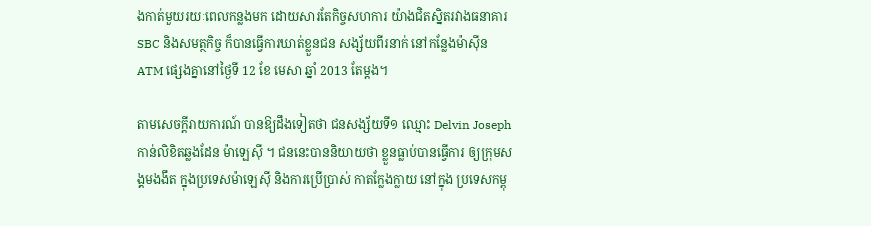ងកាត់មួយរយៈពេលកន្លងមក ដោយសារតែកិច្ចសហការ យ៉ាងជិតស្និតរវាងធនាគារ SBC និងសមត្ថកិច្ច ក៏បានធ្វើការឃាត់ខ្លួនជន សង្ស័យពីរនាក់ នៅកន្លែងម៉ាស៊ីន ATM ផ្សេងគ្នានៅថ្ងៃទី 12 ខែ មេសា ឆ្នាំ 2013 តែម្តង។

តាមសេចក្តីរាយការណ៍ បានឱ្យដឹងទៀតថា ជនសង្ស័យទី១ ឈ្មោះ Delvin Joseph កាន់លិខិតឆ្លងដែន ម៉ាឡេស៊ី ។ ជននេះបាននិយាយថា ខ្លួនធ្លាប់បានធ្វើការ ឲ្យក្រុមសង្គមងងឹត ក្នុងប្រទេសម៉ាឡេស៊ី និងការប្រើប្រាស់ កាតក្លែងក្លាយ នៅក្នុង ប្រទេសកម្ពុ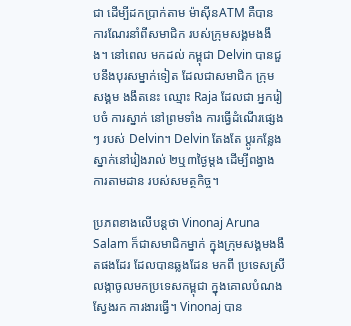ជា ដើម្បីដកប្រាក់តាម ម៉ាស៊ីនATM គឺបានការណែរនាំពីសមាជិក របស់ក្រុមសង្គមងងឹង។ នៅពេល មកដល់ កម្ពុជា Delvin បានជួបនឹងបុរសម្នាក់ទៀត ដែលជាសមាជិក ក្រុមសង្គម ងងឹតនេះ ឈ្មោះ Raja ដែលជា អ្នករៀបចំ ការស្នាក់ នៅព្រមទាំង ការធ្វើដំណើរផ្សេងៗ របស់ Delvin។ Delvin តែងតែ ប្តូរកន្លែងស្នាក់នៅរៀងរាល់ ២ឬ៣ថ្ងៃម្តង ដើម្បីពង្វាងការតាមដាន របស់សមត្ថកិច្ច។

ប្រភពខាងលើបន្តថា Vinonaj Aruna Salam ក៏ជាសមាជិកម្នាក់ ក្នុងក្រុមសង្គមងងឹតផងដែរ ដែលបានឆ្លងដែន មកពី ប្រទេសស្រី លង្កាចូលមកប្រទេសកម្ពុជា ក្នុងគោលបំណងស្វែងរក ការងារធ្វើ។ Vinonaj បាន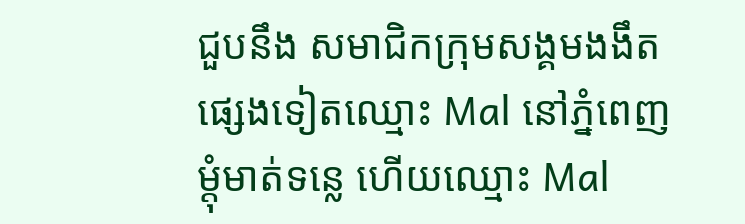ជួបនឹង សមាជិកក្រុមសង្គមងងឹត ផ្សេងទៀតឈ្មោះ Mal នៅភ្នំពេញ ម្តុំមាត់ទន្លេ ហើយឈ្មោះ Mal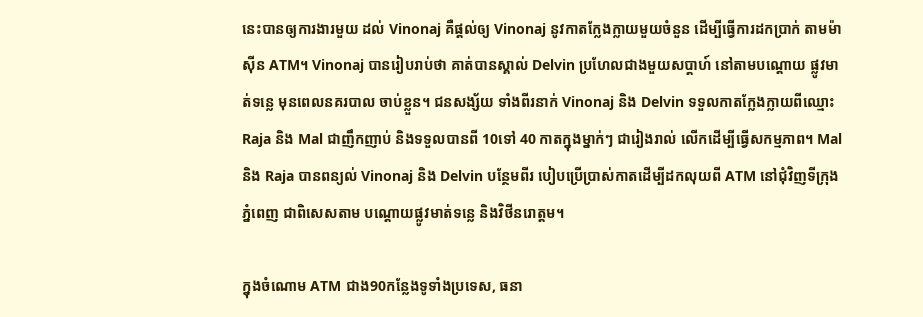នេះបានឲ្យការងារមួយ ដល់ Vinonaj គឺផ្តល់ឲ្យ Vinonaj នូវកាតក្លែងក្លាយមួយចំនួន ដើម្បីធ្វើការដកប្រាក់ តាមម៉ាស៊ីន ATM។ Vinonaj បានរៀបរាប់ថា គាត់បានស្គាល់ Delvin ប្រហែលជាងមួយសប្តាហ៍ នៅតាមបណ្តោយ ផ្លូវមាត់ទន្លេ មុនពេលនគរបាល ចាប់ខ្លួន។ ជនសង្ស័យ ទាំងពីរនាក់ Vinonaj និង Delvin ទទួលកាតក្លែងក្លាយពីឈ្មោះ Raja និង Mal ជាញឹកញាប់ និងទទួលបានពី 10ទៅ 40 កាតក្នុងម្នាក់ៗ ជារៀងរាល់ លើកដើម្បីធ្វើសកម្មភាព។ Mal និង Raja បានពន្យល់ Vinonaj និង Delvin បន្ថែមពីរ បៀបប្រើប្រាស់កាតដើម្បីដកលុយពី ATM នៅជុំវិញទីក្រុងភ្នំពេញ ជាពិសេសតាម បណ្តោយផ្លូវមាត់ទន្លេ និងវិថីនរោត្តម។

ក្នុងចំណោម ATM ជាង90កន្លែងទូទាំងប្រទេស, ធនា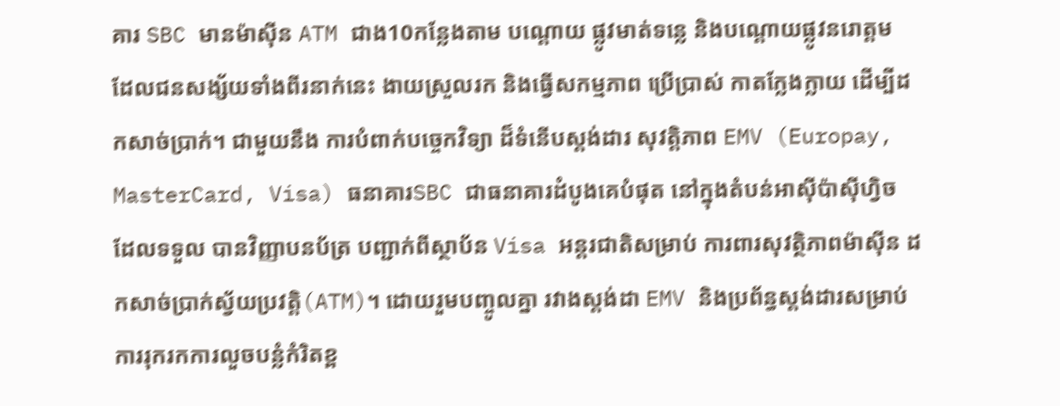គារ SBC មានម៉ាស៊ីន ATM ជាង10កន្លែងតាម បណ្តោយ ផ្លូវមាត់ទន្លេ និងបណ្តោយផ្លូវនរោត្តម ដែលជនសង្ស័យទាំងពីរនាក់នេះ ងាយស្រួលរក និងធ្វើសកម្មភាព ប្រើប្រាស់ កាតក្លែងក្លាយ ដើម្បីដកសាច់ប្រាក់។ ជាមួយនឹង ការបំពាក់បច្ចេកវិទ្យា ដ៏ទំនើបស្តង់ដារ សុវត្តិភាព EMV (Europay, MasterCard, Visa) ធនាគារSBC ជាធនាគារដំបូងគេបំផុត នៅក្នុងតំបន់អាស៊ីប៉ាស៊ីហ្វិច ដែលទទួល បានវិញ្ញាបនប័ត្រ បញ្ជាក់ពីស្ថាប័ន Visa អន្តរជាតិសម្រាប់ ការពារសុវត្ថិភាពម៉ាស៊ីន ដកសាច់ប្រាក់ស្វ័យប្រវតិ្ត(ATM)។ ដោយរួមបញ្ចូលគ្នា រវាងស្តង់ដា EMV និងប្រព័ន្ធស្តង់ដារសម្រាប់ ការរុករកការលួចបន្លំកំរិតខ្ព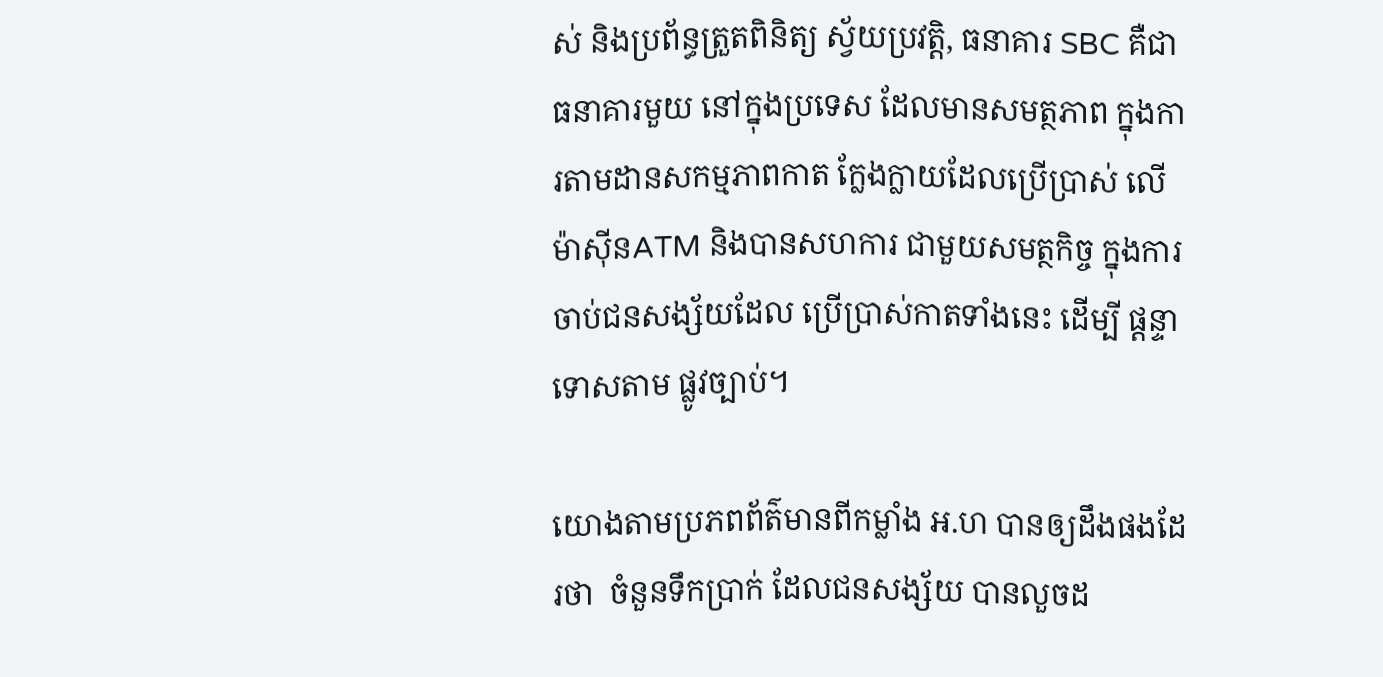ស់ និងប្រព័ន្ធត្រួតពិនិត្យ ស្វ័យប្រវត្តិ, ធនាគារ SBC គឺជាធនាគារមួយ នៅក្នុងប្រទេស ដែលមានសមត្ថភាព ក្នុងការតាមដានសកម្មភាពកាត ក្លែងក្លាយដែលប្រើប្រាស់ លើម៉ាស៊ីនATM និងបានសហការ ជាមួយសមត្ថកិច្ច ក្នុងការចាប់ជនសង្ស័យដែល ប្រើប្រាស់កាតទាំងនេះ ដើម្បី ផ្តន្ទាទោសតាម ផ្លូវច្បាប់។

យោងតាមប្រភពព័ត៌មានពីកម្លាំង អ.ហ បានឲ្យដឹងផងដែរថា  ចំនួនទឹកប្រាក់ ដែលជនសង្ស័យ បានលួចដ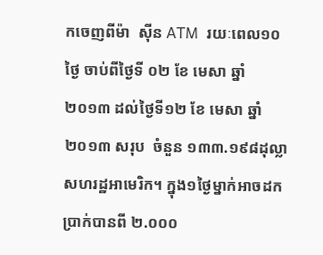កចេញពីម៉ា  ស៊ីន ATM  រយៈពេល១០ថ្ងៃ ចាប់ពីថ្ងៃទី ០២ ខែ មេសា ឆ្នាំ២០១៣ ដល់ថ្ងៃទី១២ ខែ មេសា ឆ្នាំ២០១៣ សរុប  ចំនួន ១៣៣.១៩៨ដុល្លាសហរដ្ឋអាមេរិក។ ក្នុង១ថ្ងៃម្នាក់អាចដកប្រាក់បានពី ២.០០០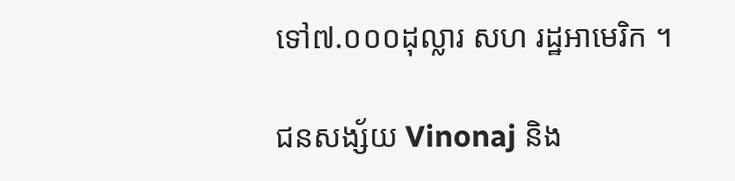ទៅ៧.០០០ដុល្លារ សហ រដ្ឋអាមេរិក ។

ជនសង្ស័យ Vinonaj និង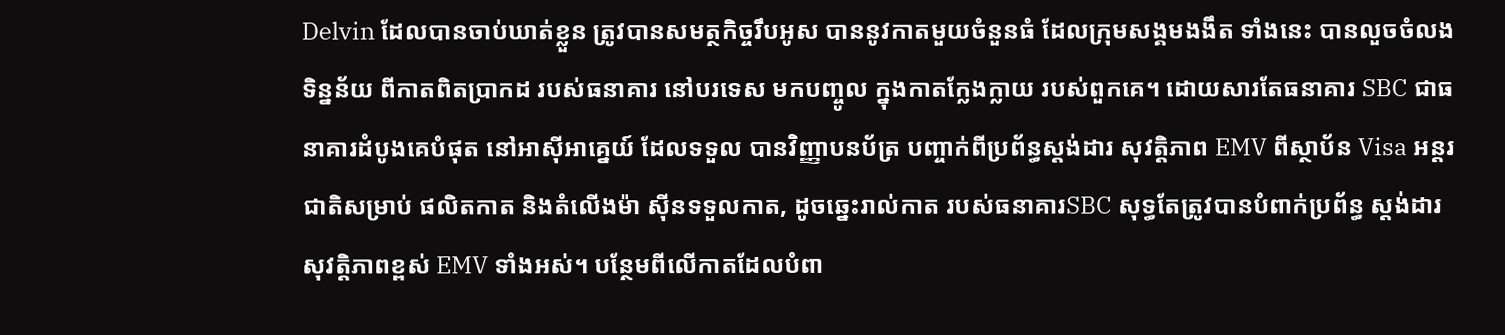Delvin ដែលបានចាប់ឃាត់ខ្លួន ត្រូវបានសមត្ថកិច្ចរឹបអូស បាននូវកាតមួយចំនួនធំ ដែលក្រុមសង្គមងងឹត ទាំងនេះ បានលួចចំលងទិន្នន័យ ពីកាតពិតប្រាកដ របស់ធនាគារ នៅបរទេស មកបញ្ចូល ក្នុងកាតក្លែងក្លាយ របស់ពួកគេ។ ដោយសារតែធនាគារ SBC ជាធនាគារដំបូងគេបំផុត នៅអាស៊ីអាគ្នេយ៍ ដែលទទួល បានវិញ្ញាបនប័ត្រ បញ្ចាក់ពីប្រព័ន្ធស្តង់ដារ សុវត្តិភាព EMV ពីស្ថាប័ន Visa អន្តរជាតិសម្រាប់ ផលិតកាត និងតំលើងម៉ា ស៊ីនទទួលកាត, ដូចឆ្នេះរាល់កាត របស់ធនាគារSBC សុទ្ធតែត្រូវបានបំពាក់ប្រព័ន្ធ ស្តង់ដារសុវត្តិភាពខ្ពស់ EMV ទាំងអស់។ បន្ថែមពីលើកាតដែលបំពា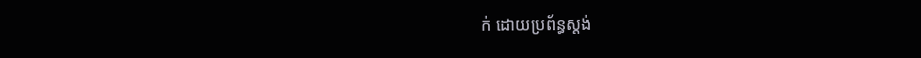ក់ ដោយប្រព័ន្ធស្តង់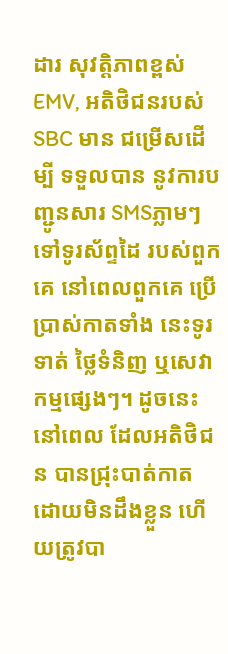ដារ សុវត្តិភាពខ្ពស់ EMV, អតិថិជនរបស់ SBC មាន ជម្រើសដើម្បី ទទួលបាន នូវការបញ្ជូនសារ SMSភ្លាមៗ ទៅទូរស័ព្ទដៃ របស់ពួកគេ នៅពេលពួកគេ ប្រើប្រាស់កាតទាំង នេះទូរទាត់ ថ្លៃទំនិញ ឬសេវាកម្មផ្សេងៗ។ ដូចនេះនៅពេល ដែលអតិថិជន បានជ្រុះបាត់កាត ដោយមិនដឹងខ្លួន ហើយត្រូវបា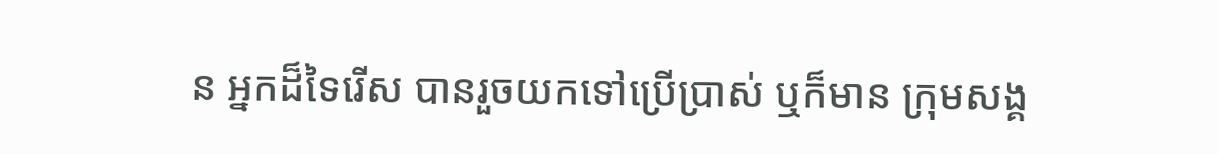ន អ្នកដ៏ទៃរើស បានរួចយកទៅប្រើប្រាស់ ឬក៏មាន ក្រុមសង្គ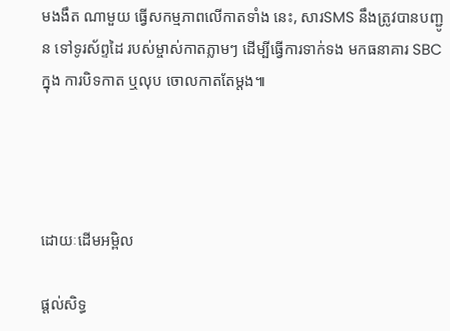មងងឹត ណាមួយ ធ្វើសកម្មភាពលើកាតទាំង នេះ, សារSMS នឹងត្រូវបានបញ្ជូន ទៅទូរស័ព្ទដៃ របស់ម្ចាស់កាតភ្លាមៗ ដើម្បីធ្វើការទាក់ទង មកធនាគារ SBC ក្នុង ការបិទកាត ឬលុប ចោលកាតតែម្តង៕




ដោយៈដើមអម្ពិល

ផ្តល់សិទ្ធ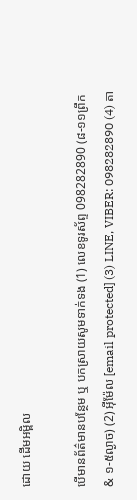ដោយ ដើមអម្ពិល

បើមានព័ត៌មានបន្ថែម ឬ បកស្រាយសូមទាក់ទង (1) លេខទូរស័ព្ទ 098282890 (៨-១១ព្រឹក & ១-៥ល្ងាច) (2) អ៊ីម៉ែល [email protected] (3) LINE, VIBER: 098282890 (4) តា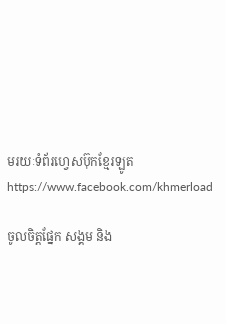មរយៈទំព័រហ្វេសប៊ុកខ្មែរឡូត https://www.facebook.com/khmerload

ចូលចិត្តផ្នែក សង្គម និង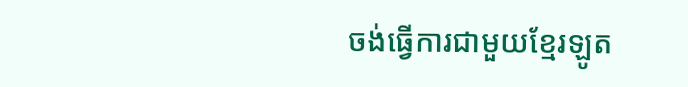ចង់ធ្វើការជាមួយខ្មែរឡូត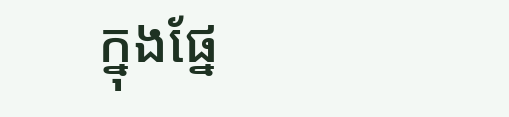ក្នុងផ្នែ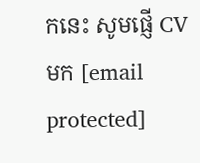កនេះ សូមផ្ញើ CV មក [email protected]